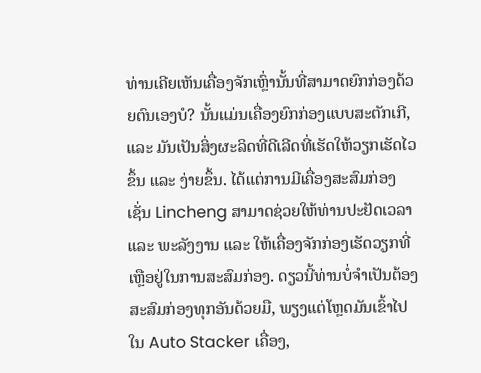ທ່ານເຄີຍເຫັນເຄື່ອງຈັກເຫຼົ່ານັ້ນທີ່ສາມາດຍົກກ່ອງດ້ວຍຕົນເອງບໍ? ນັ້ນແມ່ນເຄື່ອງຍົກກ່ອງແບບສະຕັກເກີ, ແລະ ມັນເປັນສິ່ງຜະລິດທີ່ດີເລີດທີ່ເຮັດໃຫ້ວຽກເຮັດໄວຂຶ້ນ ແລະ ງ່າຍຂຶ້ນ. ໄດ້ແຕ່ການມີເຄື່ອງສະສົມກ່ອງເຊັ່ນ Lincheng ສາມາດຊ່ວຍໃຫ້ທ່ານປະຢັດເວລາ ແລະ ພະລັງງານ ແລະ ໃຫ້ເຄື່ອງຈັກກ່ອງເຮັດວຽກທີ່ເຫຼືອຢູ່ໃນການສະສົມກ່ອງ. ດຽວນີ້ທ່ານບໍ່ຈຳເປັນຕ້ອງສະສົມກ່ອງທຸກອັນດ້ວຍມື, ພຽງແຕ່ໂຫຼດມັນເຂົ້າໄປໃນ Auto Stacker ເຄື່ອງ,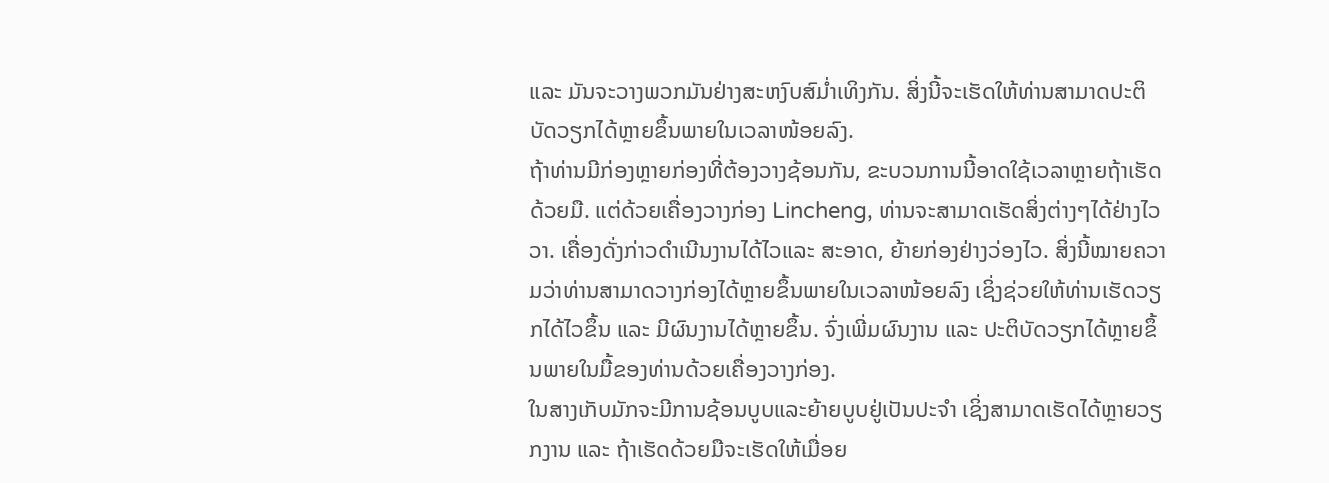ແລະ ມັນຈະວາງພວກມັນຢ່າງສະຫງົບສົມ່ຳເທິງກັນ. ສິ່ງນີ້ຈະເຮັດໃຫ້ທ່ານສາມາດປະຕິບັດວຽກໄດ້ຫຼາຍຂຶ້ນພາຍໃນເວລາໜ້ອຍລົງ.
ຖ້າທ່ານມີກ່ອງຫຼາຍກ່ອງທີ່ຕ້ອງວາງຊ້ອນກັນ, ຂະບວນການນີ້ອາດໃຊ້ເວລາຫຼາຍຖ້າເຮັດດ້ວຍມື. ແຕ່ດ້ວຍເຄື່ອງວາງກ່ອງ Lincheng, ທ່ານຈະສາມາດເຮັດສິ່ງຕ່າງໆໄດ້ຢ່າງໄວວາ. ເຄື່ອງດັ່ງກ່າວດຳເນີນງານໄດ້ໄວແລະ ສະອາດ, ຍ້າຍກ່ອງຢ່າງວ່ອງໄວ. ສິ່ງນີ້ໝາຍຄວາມວ່າທ່ານສາມາດວາງກ່ອງໄດ້ຫຼາຍຂຶ້ນພາຍໃນເວລາໜ້ອຍລົງ ເຊິ່ງຊ່ວຍໃຫ້ທ່ານເຮັດວຽກໄດ້ໄວຂຶ້ນ ແລະ ມີຜົນງານໄດ້ຫຼາຍຂຶ້ນ. ຈົ່ງເພີ່ມຜົນງານ ແລະ ປະຕິບັດວຽກໄດ້ຫຼາຍຂຶ້ນພາຍໃນມື້ຂອງທ່ານດ້ວຍເຄື່ອງວາງກ່ອງ.
ໃນສາງເກັບມັກຈະມີການຊ້ອນບູບແລະຍ້າຍບູບຢູ່ເປັນປະຈຳ ເຊິ່ງສາມາດເຮັດໄດ້ຫຼາຍວຽກງານ ແລະ ຖ້າເຮັດດ້ວຍມືຈະເຮັດໃຫ້ເມື່ອຍ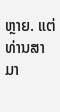ຫຼາຍ. ແຕ່ທ່ານສາມາ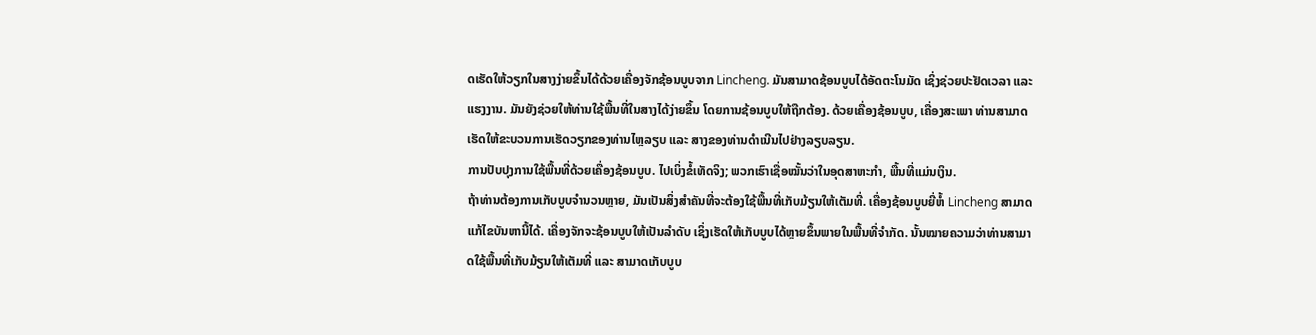ດເຮັດໃຫ້ວຽກໃນສາງງ່າຍຂຶ້ນໄດ້ດ້ວຍເຄື່ອງຈັກຊ້ອນບູບຈາກ Lincheng. ມັນສາມາດຊ້ອນບູບໄດ້ອັດຕະໂນມັດ ເຊິ່ງຊ່ວຍປະຢັດເວລາ ແລະ ແຮງງານ. ມັນຍັງຊ່ວຍໃຫ້ທ່ານໃຊ້ພື້ນທີ່ໃນສາງໄດ້ງ່າຍຂຶ້ນ ໂດຍການຊ້ອນບູບໃຫ້ຖືກຕ້ອງ. ດ້ວຍເຄື່ອງຊ້ອນບູບ, ເຄື່ອງສະເພາ ທ່ານສາມາດເຮັດໃຫ້ຂະບວນການເຮັດວຽກຂອງທ່ານໄຫຼລຽບ ແລະ ສາງຂອງທ່ານດຳເນີນໄປຢ່າງລຽບລຽນ.
ການປັບປຸງການໃຊ້ພື້ນທີ່ດ້ວຍເຄື່ອງຊ້ອນບູບ. ໄປເບິ່ງຂໍ້ເທັດຈິງ; ພວກເຮົາເຊື່ອໝັ້ນວ່າໃນອຸດສາຫະກຳ, ພື້ນທີ່ແມ່ນເງິນ.
ຖ້າທ່ານຕ້ອງການເກັບບູບຈຳນວນຫຼາຍ, ມັນເປັນສິ່ງສຳຄັນທີ່ຈະຕ້ອງໃຊ້ພື້ນທີ່ເກັບມ້ຽນໃຫ້ເຕັມທີ່. ເຄື່ອງຊ້ອນບູບຍີ່ຫໍ້ Lincheng ສາມາດແກ້ໄຂບັນຫານີ້ໄດ້. ເຄື່ອງຈັກຈະຊ້ອນບູບໃຫ້ເປັນລຳດັບ ເຊິ່ງເຮັດໃຫ້ເກັບບູບໄດ້ຫຼາຍຂຶ້ນພາຍໃນພື້ນທີ່ຈຳກັດ. ນັ້ນໝາຍຄວາມວ່າທ່ານສາມາດໃຊ້ພື້ນທີ່ເກັບມ້ຽນໃຫ້ເຕັມທີ່ ແລະ ສາມາດເກັບບູບ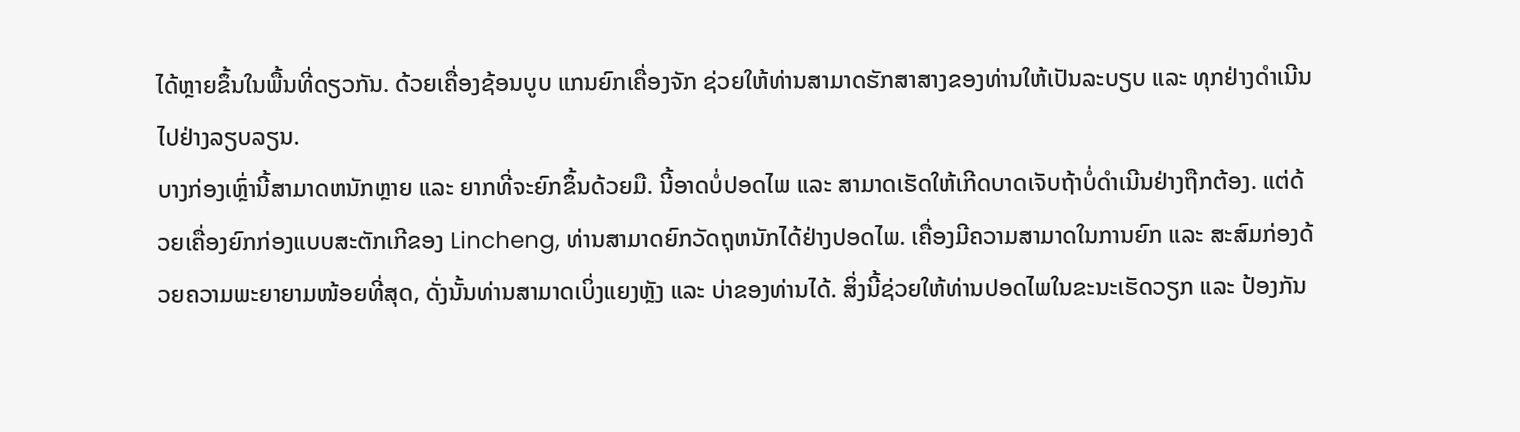ໄດ້ຫຼາຍຂຶ້ນໃນພື້ນທີ່ດຽວກັນ. ດ້ວຍເຄື່ອງຊ້ອນບູບ ແກນຍົກເຄື່ອງຈັກ ຊ່ວຍໃຫ້ທ່ານສາມາດຮັກສາສາງຂອງທ່ານໃຫ້ເປັນລະບຽບ ແລະ ທຸກຢ່າງດຳເນີນໄປຢ່າງລຽບລຽນ.
ບາງກ່ອງເຫຼົ່ານີ້ສາມາດຫນັກຫຼາຍ ແລະ ຍາກທີ່ຈະຍົກຂຶ້ນດ້ວຍມື. ນີ້ອາດບໍ່ປອດໄພ ແລະ ສາມາດເຮັດໃຫ້ເກີດບາດເຈັບຖ້າບໍ່ດຳເນີນຢ່າງຖືກຕ້ອງ. ແຕ່ດ້ວຍເຄື່ອງຍົກກ່ອງແບບສະຕັກເກີຂອງ Lincheng, ທ່ານສາມາດຍົກວັດຖຸຫນັກໄດ້ຢ່າງປອດໄພ. ເຄື່ອງມີຄວາມສາມາດໃນການຍົກ ແລະ ສະສົມກ່ອງດ້ວຍຄວາມພະຍາຍາມໜ້ອຍທີ່ສຸດ, ດັ່ງນັ້ນທ່ານສາມາດເບິ່ງແຍງຫຼັງ ແລະ ບ່າຂອງທ່ານໄດ້. ສິ່ງນີ້ຊ່ວຍໃຫ້ທ່ານປອດໄພໃນຂະນະເຮັດວຽກ ແລະ ປ້ອງກັນ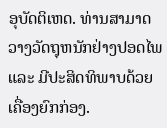ອຸບັດຕິເຫດ. ທ່ານສາມາດວາງວັດຖຸຫນັກຢ່າງປອດໄພ ແລະ ມີປະສິດທິພາບດ້ວຍເຄື່ອງຍົກກ່ອງ.